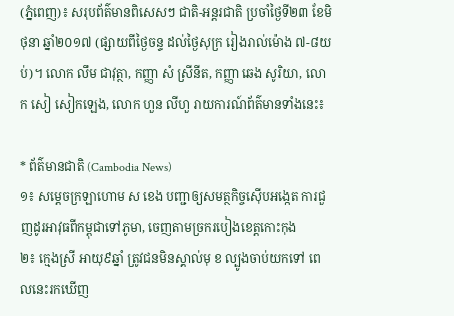(ភ្នំពេញ)៖ សរុបព័ត៌មានពិសេសៗ ជាតិ-អន្តរជាតិ ប្រចាំថ្ងៃទី២៣ ខែមិថុនា ឆ្នាំ២០១៧ (ផ្សាយពីថ្ងៃចន្ទ ដល់ថ្ងៃសុក្រ រៀងរាល់ម៉ោង ៧-៨យប់)។ លោក លឹម ជាវុត្ថា, កញ្ញា សំ ស្រីនីត, កញ្ញា ឆេង សូរិយា, លោក សៀ សៀកឡេង, លោក ហួន លីហួ រាយការណ៍ព័ត៌មានទាំងនេះ៖

* ព័ត៌មានជាតិ (Cambodia News)
១៖ សម្ដេចក្រឡាហោម ស ខេង បញ្ជាឲ្យសមត្ថកិច្ចស៊ើបអង្កេត ការជួញដូរអាវុធពីកម្ពុជាទៅភូមា, ចេញតាមច្រករបៀងខេត្តកោះកុង
២៖ ក្មេងស្រី អាយុ៩ឆ្នាំ ត្រូវជនមិនស្គាល់មុ ខ ល្បូងចាប់យកទៅ ពេលនេះរកឃើញ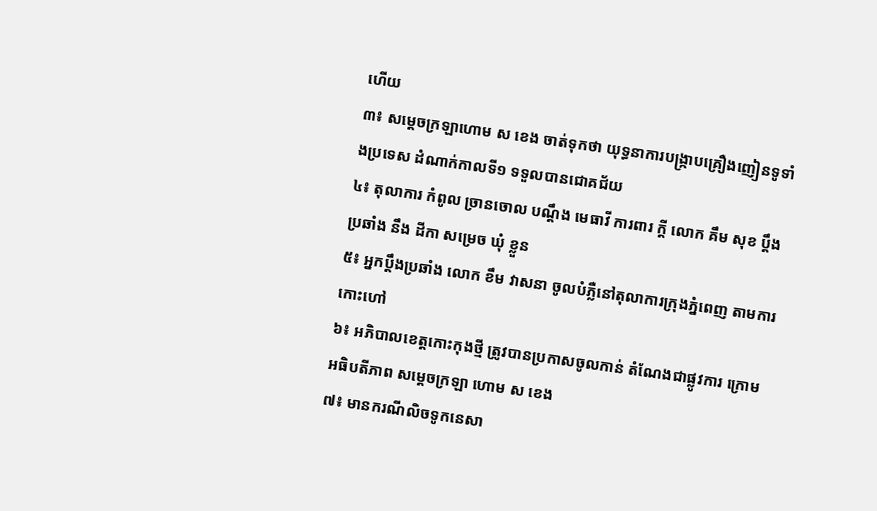ហើយ
៣៖ សម្តេចក្រឡាហោម ស ខេង ចាត់ទុកថា យុទ្ធនាការបង្រ្កាបគ្រឿងញៀនទូទាំងប្រទេស ដំណាក់កាលទី១ ទទួលបានជោគជ័យ
៤៖ តុលាការ កំពូល ច្រានចោល បណ្តឹង មេធាវី ការពារ ក្តី លោក គឹម សុខ ប្តឹង ប្រឆាំង នឹង ដីកា សម្រេច ឃុំ ខ្លួន
៥៖ អ្នកប្តឹងប្រឆាំង លោក ខឹម វាសនា ចូលបំភ្លឺនៅតុលាការក្រុងភ្នំពេញ តាមការកោះហៅ
៦៖ អភិបាលខេត្តកោះកុងថ្មី ត្រូវបានប្រកាសចូលកាន់ តំណែងជាផ្លូវការ ក្រោមអធិបតីភាព សម្តេចក្រឡា ហោម ស ខេង
៧៖ មានករណីលិចទូកនេសា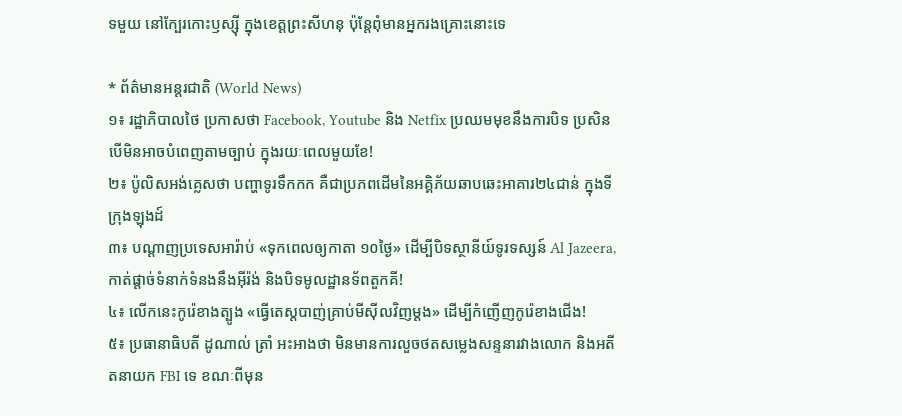ទមួយ នៅក្បែរកោះឫស្ស៊ី ក្នុងខេត្តព្រះសីហនុ ប៉ុន្តែពុំមានអ្នករងគ្រោះនោះទេ

* ព័ត៌មានអន្តរជាតិ (World News)
១៖ រដ្ឋាភិបាលថៃ ប្រកាសថា Facebook, Youtube និង Netfix ប្រឈមមុខនឹងការបិទ ប្រសិនបើមិនអាចបំពេញតាមច្បាប់ ក្នុងរយៈពេលមួយខែ!
២៖ ប៉ូលិសអង់គ្លេសថា បញ្ហាទូរទឹកកក គឺជាប្រភពដើមនៃអគ្គិភ័យឆាបឆេះអាគារ២៤ជាន់ ក្នុងទីក្រុងឡុងដ៍
៣៖ បណ្តាញប្រទេសអារ៉ាប់ «ទុកពេលឲ្យកាតា ១០ថ្ងៃ» ដើម្បីបិទស្ថានីយ៍ទូរទស្សន៍ Al Jazeera, កាត់ផ្តាច់ទំនាក់ទំនងនឹងអ៊ីរ៉ង់ និងបិទមូលដ្ឋានទ័ពតួកគី!
៤៖ លើកនេះកូរ៉េខាងត្បូង «ធ្វើតេស្តបាញ់គ្រាប់មីស៊ីលវិញម្តង» ដើម្បីកំញើញកូរ៉េខាងជើង!
៥៖ ប្រធានាធិបតី ដូណាល់ ត្រាំ អះអាងថា មិនមានការលួចថតសម្លេងសន្ទនារវាងលោក និងអតីតនាយក FBI ទេ ខណៈពីមុន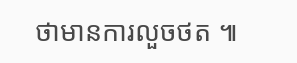ថាមានការលួចថត ៕